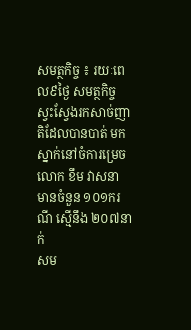សមត្ថកិច្ច ៖ រយៈពេល៩ថ្ងៃ សមត្ថកិច្ច ស្វះស្វែងរកសាច់ញាតិដែលបានបាត់ មកស្នាក់នៅចំការម្រេច លោក ខឹម វាសនា មានចំនួន ១០១ករណី ស្មើនឹង ២០៧នាក់
សម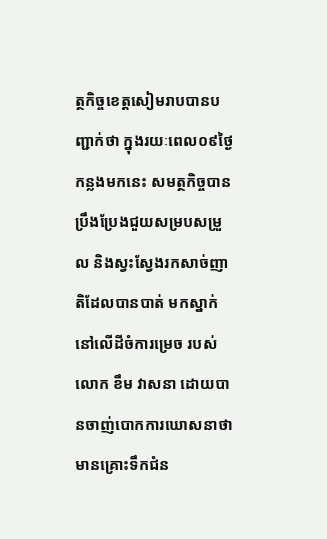ត្ថកិច្ចខេត្តសៀមរាបបានបញ្ជាក់ថា ក្នុងរយៈពេល០៩ថ្ងៃកន្លងមកនេះ សមត្ថកិច្ចបានប្រឹងប្រែងជួយសម្របសម្រួល និងស្វះស្វែងរកសាច់ញាតិដែលបានបាត់ មកស្នាក់នៅលើដីចំការម្រេច របស់លោក ខឹម វាសនា ដោយបានចាញ់បោកការឃោសនាថាមានគ្រោះទឹកជំន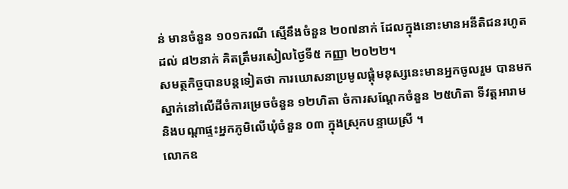ន់ មានចំនួន ១០១ករណី ស្មើនឹងចំនួន ២០៧នាក់ ដែលក្នុងនោះមានអនីតិជនរហូតដល់ ៨២នាក់ គិតត្រឹមរសៀលថ្ងៃទី៥ កញ្ញា ២០២២។
សមត្ថកិច្ចបានបន្តទៀតថា ការឃោសនាប្រមូលផ្តុំមនុស្សនេះមានអ្នកចូលរួម បានមកស្នាក់នៅលើដីចំការម្រេចចំនួន ១២ហិតា ចំការសណ្តែកចំនួន ២៥ហិតា ទីវត្តអារាម និងបណ្តាផ្ទះអ្នកភូមិលើឃុំចំនួន ០៣ ក្នុងស្រុកបន្ទាយស្រី ។
លោកឧ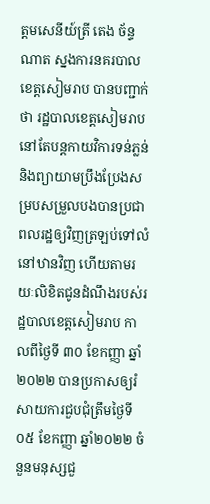ត្តមសេនីយ៍ត្រី តេង ច័ន្ទណាត ស្នងការនគរបាលខេត្តសៀមរាប បានបញ្ជាក់ថា រដ្ឋបាលខេត្តសៀមរាបនៅតែបន្តកាយវិការទន់ភ្លន់ និងព្យាយាមប្រឹងប្រែងសម្របសម្រួលបងបានប្រជាពលរដ្ឋឲ្យវិញត្រឡប់ទៅលំនៅឋានវិញ ហើយតាមរយៈលិខិតជូនដំណឹងរបស់រដ្ឋបាលខេត្តសៀមរាប កាលពីថ្ងៃទី ៣០ ខែកញ្ញា ឆ្នាំ២០២២ បានប្រកាសឲ្យរំសាយការជួបជុំត្រឹមថ្ងៃទី០៥ ខែកញ្ញា ឆ្នាំ២០២២ ចំនួនមនុស្សជួ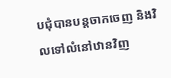បជុំបានបន្តចាកចេញ និងវិលទៅលំនៅឋានវិញ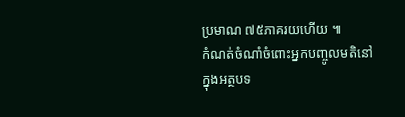ប្រមាណ ៧៥ភាគរយហើយ ៕
កំណត់ចំណាំចំពោះអ្នកបញ្ចូលមតិនៅក្នុងអត្ថបទ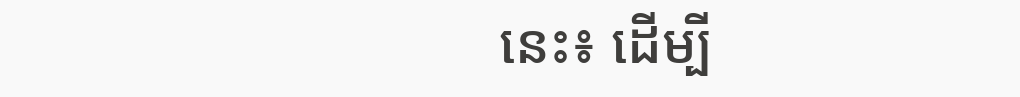នេះ៖ ដើម្បី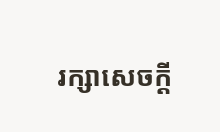រក្សាសេចក្ដី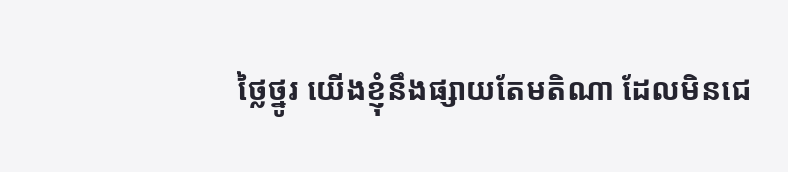ថ្លៃថ្នូរ យើងខ្ញុំនឹងផ្សាយតែមតិណា ដែលមិនជេ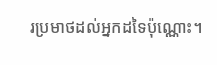រប្រមាថដល់អ្នកដទៃប៉ុណ្ណោះ។